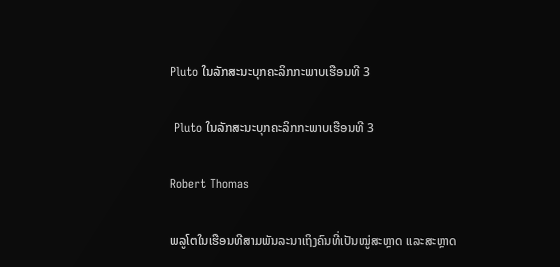Pluto ໃນລັກສະນະບຸກຄະລິກກະພາບເຮືອນທີ 3

 Pluto ໃນລັກສະນະບຸກຄະລິກກະພາບເຮືອນທີ 3

Robert Thomas

ພລູໂຕໃນເຮືອນທີສາມພັນລະນາເຖິງຄົນທີ່ເປັນໝູ່ສະຫຼາດ ແລະສະຫຼາດ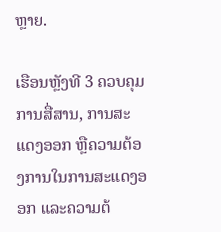ຫຼາຍ.

ເຮືອນຫຼັງທີ 3 ຄວບຄຸມການສື່ສານ, ການສະແດງອອກ ຫຼືຄວາມຕ້ອງການໃນການສະແດງອອກ ແລະຄວາມຕ້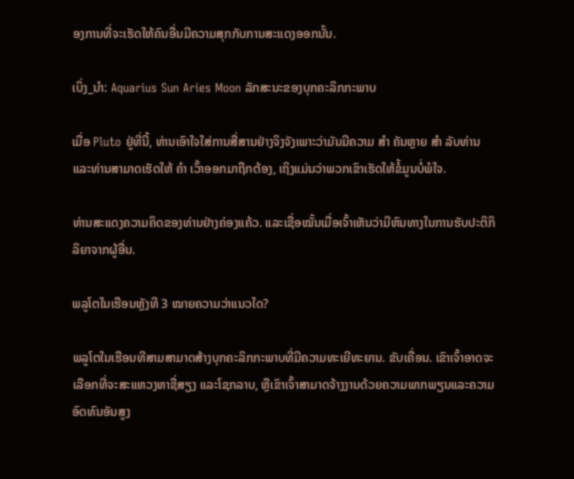ອງການທີ່ຈະເຮັດໃຫ້ຄົນອື່ນມີຄວາມສຸກກັບການສະແດງອອກນັ້ນ.

ເບິ່ງ_ນຳ: Aquarius Sun Aries Moon ລັກສະນະຂອງບຸກຄະລິກກະພາບ

ເມື່ອ Pluto ຢູ່ທີ່ນີ້, ທ່ານເອົາໃຈໃສ່ການສື່ສານຢ່າງຈິງຈັງເພາະວ່າມັນມີຄວາມ ສຳ ຄັນຫຼາຍ ສຳ ລັບທ່ານແລະທ່ານສາມາດເຮັດໃຫ້ ຄຳ ເວົ້າອອກມາຖືກຕ້ອງ, ເຖິງແມ່ນວ່າພວກເຂົາເຮັດໃຫ້ຂໍ້ມູນບໍ່ພໍໃຈ.

ທ່ານສະແດງຄວາມຄິດຂອງທ່ານຢ່າງຄ່ອງແຄ້ວ. ແລະເຊື່ອໝັ້ນເມື່ອເຈົ້າເຫັນວ່າມີຫົນທາງໃນການຮັບປະຕິກິລິຍາຈາກຜູ້ອື່ນ.

ພລູໂຕໃນເຮືອນຫຼັງທີ 3 ໝາຍຄວາມວ່າແນວໃດ?

ພລູໂຕໃນເຮືອນທີສາມສາມາດສ້າງບຸກຄະລິກກະພາບທີ່ມີຄວາມທະເຍີທະຍານ. ຂັບເຄື່ອນ. ເຂົາເຈົ້າອາດຈະເລືອກທີ່ຈະສະແຫວງຫາຊື່ສຽງ ແລະໂຊກລາບ, ຫຼືເຂົາເຈົ້າສາມາດຈ້າງງານດ້ວຍຄວາມພາກພຽນແລະຄວາມອົດທົນອັນສູງ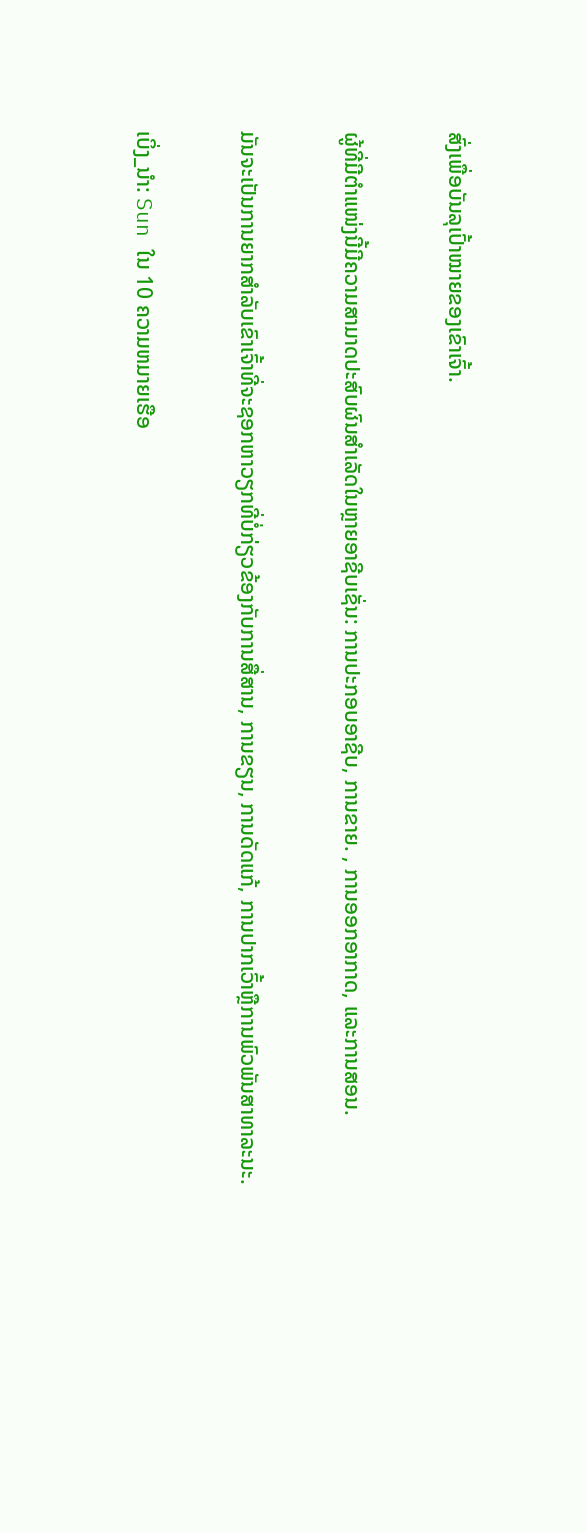ສົ່ງເພື່ອບັນລຸເປົ້າໝາຍຂອງເຂົາເຈົ້າ.

ຜູ້ທີ່ມີຕໍາແໜ່ງນີ້ມີຄວາມສາມາດປະສົບຜົນສໍາເລັດໃນຫຼາຍອາຊີບເຊັ່ນ: ການປະກອບອາຊີບ, ການຂາຍ. , ການອອກອາກາດ, ແລະການສອນ.

ມັນຈະເປັນການຍາກສໍາລັບເຂົາເຈົ້າທີ່ຈະຊອກຫາວຽກທີ່ບໍ່ກ່ຽວຂ້ອງກັບການສື່ສານ, ການຂຽນ, ການດັດແກ້, ການປາກເວົ້າຫຼືການພົວພັນສາທາລະນະ.

ເບິ່ງ_ນຳ: Sun ໃນ 10 ຄວາມຫມາຍເຮືອ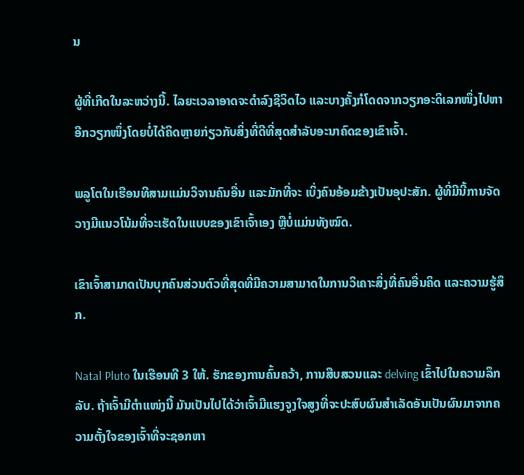ນ

ຜູ້ທີ່ເກີດໃນລະຫວ່າງນີ້. ໄລຍະເວລາອາດຈະດໍາລົງຊີວິດໄວ ແລະບາງຄັ້ງກໍໂດດຈາກວຽກອະດິເລກໜຶ່ງໄປຫາອີກວຽກໜຶ່ງໂດຍບໍ່ໄດ້ຄິດຫຼາຍກ່ຽວກັບສິ່ງທີ່ດີທີ່ສຸດສຳລັບອະນາຄົດຂອງເຂົາເຈົ້າ.

ພລູໂຕໃນເຮືອນທີສາມແມ່ນວິຈານຄົນອື່ນ ແລະມັກທີ່ຈະ ເບິ່ງຄົນອ້ອມຂ້າງເປັນອຸປະສັກ. ຜູ້ທີ່ມີນີ້ການຈັດວາງມີແນວໂນ້ມທີ່ຈະເຮັດໃນແບບຂອງເຂົາເຈົ້າເອງ ຫຼືບໍ່ແມ່ນທັງໝົດ.

ເຂົາເຈົ້າສາມາດເປັນບຸກຄົນສ່ວນຕົວທີ່ສຸດທີ່ມີຄວາມສາມາດໃນການວິເຄາະສິ່ງທີ່ຄົນອື່ນຄິດ ແລະຄວາມຮູ້ສຶກ.

Natal Pluto ໃນເຮືອນທີ 3 ໃຫ້. ຮັກຂອງການຄົ້ນຄວ້າ, ການສືບສວນແລະ delving ເຂົ້າໄປໃນຄວາມລຶກລັບ. ຖ້າເຈົ້າມີຕໍາແໜ່ງນີ້ ມັນເປັນໄປໄດ້ວ່າເຈົ້າມີແຮງຈູງໃຈສູງທີ່ຈະປະສົບຜົນສຳເລັດອັນເປັນຜົນມາຈາກຄວາມຕັ້ງໃຈຂອງເຈົ້າທີ່ຈະຊອກຫາ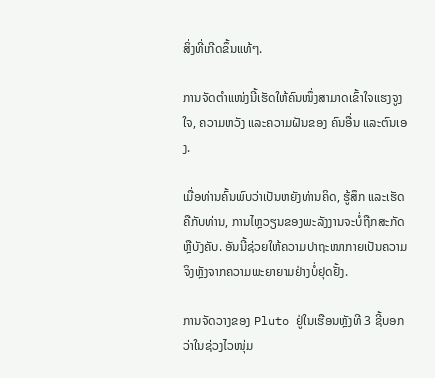ສິ່ງທີ່ເກີດຂຶ້ນແທ້ໆ.

ການຈັດຕຳແໜ່ງນີ້ເຮັດໃຫ້ຄົນໜຶ່ງສາມາດເຂົ້າໃຈແຮງຈູງໃຈ, ຄວາມຫວັງ ແລະຄວາມຝັນຂອງ ຄົນອື່ນ ແລະຕົນເອງ.

ເມື່ອທ່ານຄົ້ນພົບວ່າເປັນຫຍັງທ່ານຄິດ, ຮູ້ສຶກ ແລະເຮັດຄືກັບທ່ານ, ການໄຫຼວຽນຂອງພະລັງງານຈະບໍ່ຖືກສະກັດ ຫຼືບັງຄັບ. ອັນນີ້ຊ່ວຍໃຫ້ຄວາມປາຖະໜາກາຍເປັນຄວາມຈິງຫຼັງຈາກຄວາມພະຍາຍາມຢ່າງບໍ່ຢຸດຢັ້ງ.

ການຈັດວາງຂອງ Pluto ຢູ່ໃນເຮືອນຫຼັງທີ 3 ຊີ້ບອກວ່າໃນຊ່ວງໄວໜຸ່ມ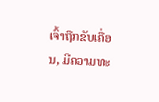ເຈົ້າຖືກຂັບເຄື່ອນ, ມີຄວາມທະ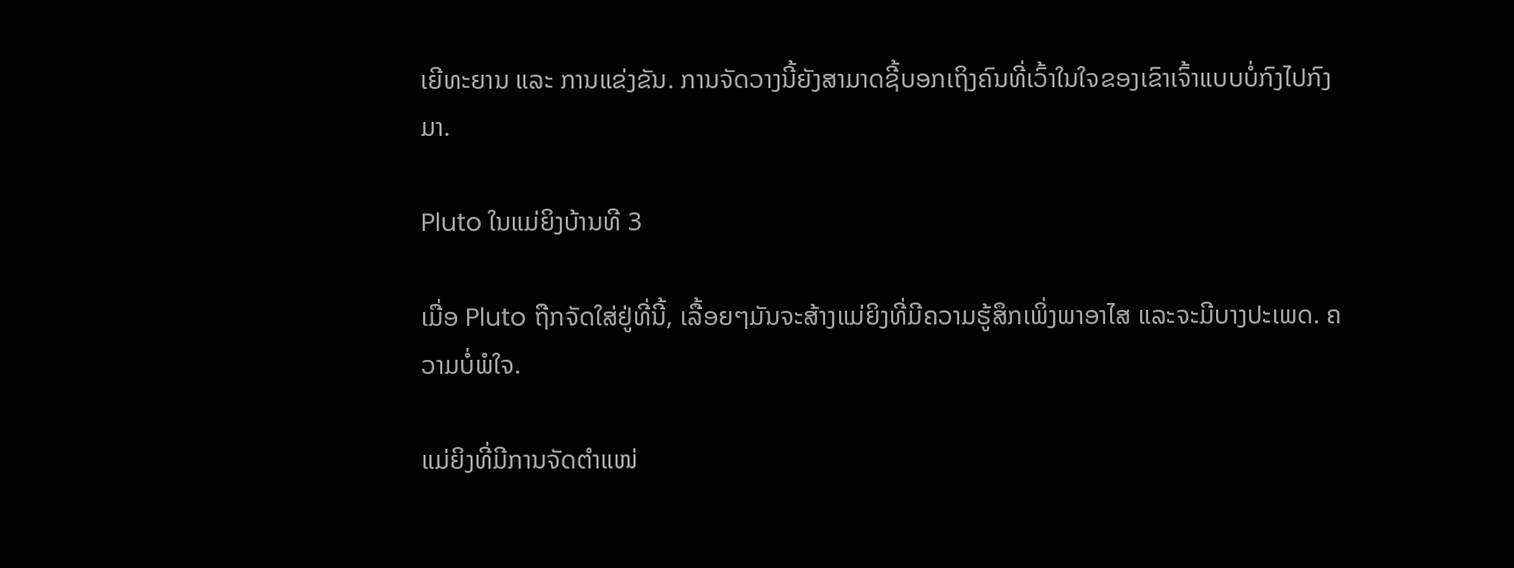ເຍີທະຍານ ແລະ ການແຂ່ງຂັນ. ການຈັດວາງນີ້ຍັງສາມາດຊີ້ບອກເຖິງຄົນທີ່ເວົ້າໃນໃຈຂອງເຂົາເຈົ້າແບບບໍ່ກົງໄປກົງມາ.

Pluto ໃນແມ່ຍິງບ້ານທີ 3

ເມື່ອ Pluto ຖືກຈັດໃສ່ຢູ່ທີ່ນີ້, ເລື້ອຍໆມັນຈະສ້າງແມ່ຍິງທີ່ມີຄວາມຮູ້ສຶກເພິ່ງພາອາໄສ ແລະຈະມີບາງປະເພດ. ຄວາມບໍ່ພໍໃຈ.

ແມ່ຍິງທີ່ມີການຈັດຕໍາແໜ່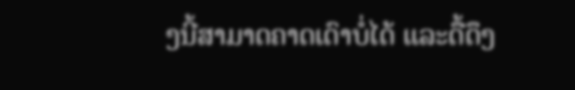ງນີ້ສາມາດຄາດເດົາບໍ່ໄດ້ ແລະດື້ດຶງ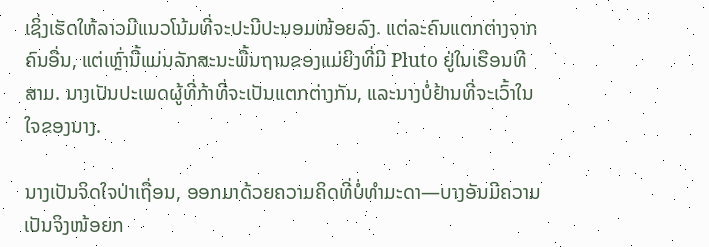ເຊິ່ງເຮັດໃຫ້ລາວມີແນວໂນ້ມທີ່ຈະປະນີປະນອມໜ້ອຍລົງ. ແຕ່ລະຄົນແຕກຕ່າງຈາກຄົນອື່ນ, ແຕ່ເຫຼົ່ານີ້ແມ່ນລັກສະນະພື້ນຖານຂອງແມ່ຍິງທີ່ມີ Pluto ຢູ່ໃນເຮືອນທີສາມ. ນາງເປັນປະເພດຜູ້ທີ່ກ້າທີ່ຈະເປັນແຕກຕ່າງກັນ, ແລະນາງບໍ່ຢ້ານທີ່ຈະເວົ້າໃນໃຈຂອງນາງ.

ນາງເປັນຈິດໃຈປ່າເຖື່ອນ, ອອກມາດ້ວຍຄວາມຄິດທີ່ບໍ່ທຳມະດາ—ບາງອັນມີຄວາມເປັນຈິງໜ້ອຍກ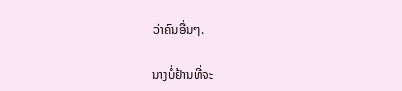ວ່າຄົນອື່ນໆ.

ນາງບໍ່ຢ້ານທີ່ຈະ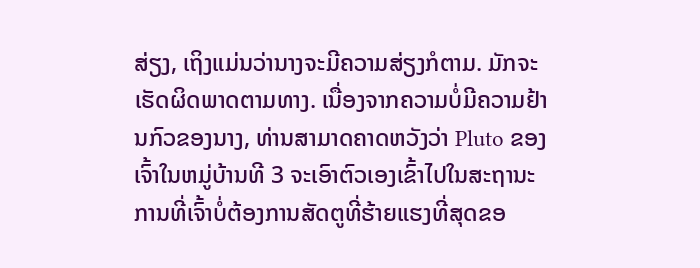ສ່ຽງ, ເຖິງແມ່ນວ່ານາງຈະມີຄວາມສ່ຽງກໍຕາມ. ມັກຈະເຮັດຜິດພາດຕາມທາງ. ເນື່ອງຈາກຄວາມບໍ່ມີຄວາມຢ້ານກົວຂອງນາງ, ທ່ານສາມາດຄາດຫວັງວ່າ Pluto ຂອງເຈົ້າໃນຫມູ່ບ້ານທີ 3 ຈະເອົາຕົວເອງເຂົ້າໄປໃນສະຖານະການທີ່ເຈົ້າບໍ່ຕ້ອງການສັດຕູທີ່ຮ້າຍແຮງທີ່ສຸດຂອ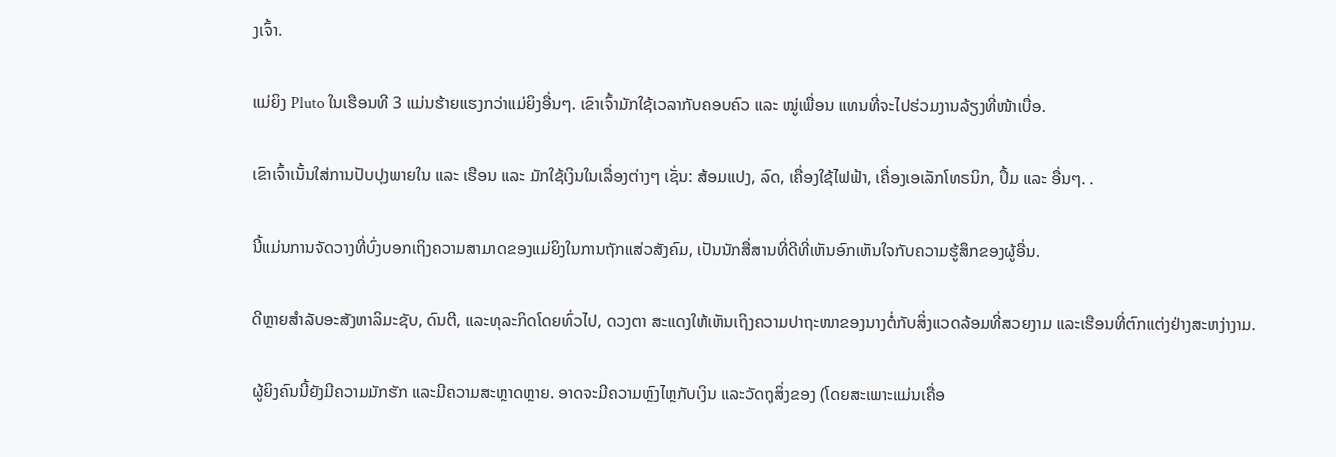ງເຈົ້າ.

ແມ່ຍິງ Pluto ໃນເຮືອນທີ 3 ແມ່ນຮ້າຍແຮງກວ່າແມ່ຍິງອື່ນໆ. ເຂົາເຈົ້າມັກໃຊ້ເວລາກັບຄອບຄົວ ແລະ ໝູ່ເພື່ອນ ແທນທີ່ຈະໄປຮ່ວມງານລ້ຽງທີ່ໜ້າເບື່ອ.

ເຂົາເຈົ້າເນັ້ນໃສ່ການປັບປຸງພາຍໃນ ແລະ ເຮືອນ ແລະ ມັກໃຊ້ເງິນໃນເລື່ອງຕ່າງໆ ເຊັ່ນ: ສ້ອມແປງ, ລົດ, ເຄື່ອງໃຊ້ໄຟຟ້າ, ເຄື່ອງເອເລັກໂທຣນິກ, ປຶ້ມ ແລະ ອື່ນໆ. .

ນີ້ແມ່ນການຈັດວາງທີ່ບົ່ງບອກເຖິງຄວາມສາມາດຂອງແມ່ຍິງໃນການຖັກແສ່ວສັງຄົມ, ເປັນນັກສື່ສານທີ່ດີທີ່ເຫັນອົກເຫັນໃຈກັບຄວາມຮູ້ສຶກຂອງຜູ້ອື່ນ.

ດີຫຼາຍສຳລັບອະສັງຫາລິມະຊັບ, ດົນຕີ, ແລະທຸລະກິດໂດຍທົ່ວໄປ, ດວງຕາ ສະແດງໃຫ້ເຫັນເຖິງຄວາມປາຖະໜາຂອງນາງຕໍ່ກັບສິ່ງແວດລ້ອມທີ່ສວຍງາມ ແລະເຮືອນທີ່ຕົກແຕ່ງຢ່າງສະຫງ່າງາມ.

ຜູ້ຍິງຄົນນີ້ຍັງມີຄວາມມັກຮັກ ແລະມີຄວາມສະຫຼາດຫຼາຍ. ອາດຈະມີຄວາມຫຼົງໄຫຼກັບເງິນ ແລະວັດຖຸສິ່ງຂອງ (ໂດຍສະເພາະແມ່ນເຄື່ອ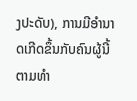ງປະດັບ), ການມີອຳນາດເກີດຂຶ້ນກັບຄົນຜູ້ນີ້ຕາມທຳ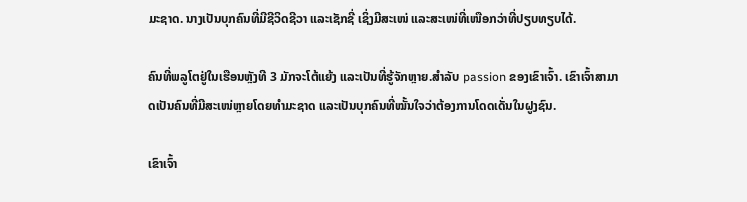ມະຊາດ. ນາງເປັນບຸກຄົນທີ່ມີຊີວິດຊີວາ ແລະເຊັກຊີ່ ເຊິ່ງມີສະເໜ່ ແລະສະເໜ່ທີ່ເໜືອກວ່າທີ່ປຽບທຽບໄດ້.

ຄົນທີ່ພລູໂຕຢູ່ໃນເຮືອນຫຼັງທີ 3 ມັກຈະໂຕ້ແຍ້ງ ແລະເປັນທີ່ຮູ້ຈັກຫຼາຍ.ສໍາລັບ passion ຂອງເຂົາເຈົ້າ. ເຂົາເຈົ້າສາມາດເປັນຄົນທີ່ມີສະເໜ່ຫຼາຍໂດຍທຳມະຊາດ ແລະເປັນບຸກຄົນທີ່ໝັ້ນໃຈວ່າຕ້ອງການໂດດເດັ່ນໃນຝູງຊົນ.

ເຂົາເຈົ້າ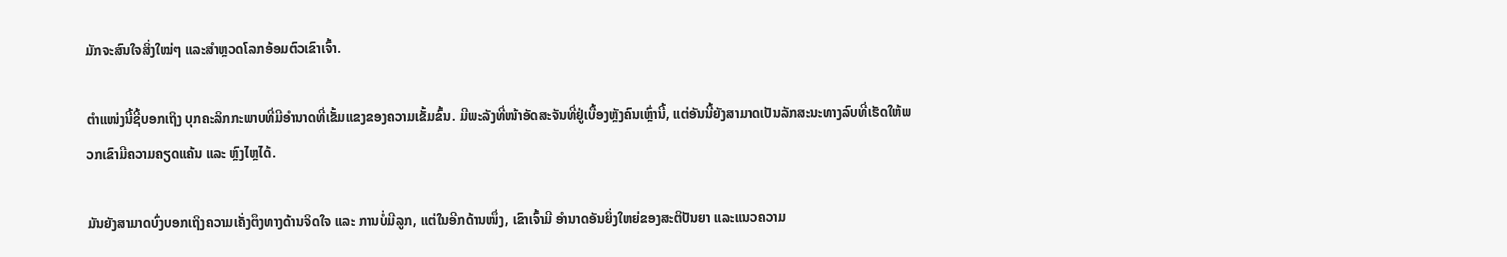ມັກຈະສົນໃຈສິ່ງໃໝ່ໆ ແລະສຳຫຼວດໂລກອ້ອມຕົວເຂົາເຈົ້າ.

ຕຳແໜ່ງນີ້ຊີ້ບອກເຖິງ ບຸກຄະລິກກະພາບທີ່ມີອໍານາດທີ່ເຂັ້ມແຂງຂອງຄວາມເຂັ້ມຂົ້ນ. ມີພະລັງທີ່ໜ້າອັດສະຈັນທີ່ຢູ່ເບື້ອງຫຼັງຄົນເຫຼົ່ານີ້, ແຕ່ອັນນີ້ຍັງສາມາດເປັນລັກສະນະທາງລົບທີ່ເຮັດໃຫ້ພວກເຂົາມີຄວາມຄຽດແຄ້ນ ແລະ ຫຼົງໄຫຼໄດ້.

ມັນຍັງສາມາດບົ່ງບອກເຖິງຄວາມເຄັ່ງຕຶງທາງດ້ານຈິດໃຈ ແລະ ການບໍ່ມີລູກ, ແຕ່ໃນອີກດ້ານໜຶ່ງ, ເຂົາເຈົ້າມີ ອຳນາດອັນຍິ່ງໃຫຍ່ຂອງສະຕິປັນຍາ ແລະແນວຄວາມ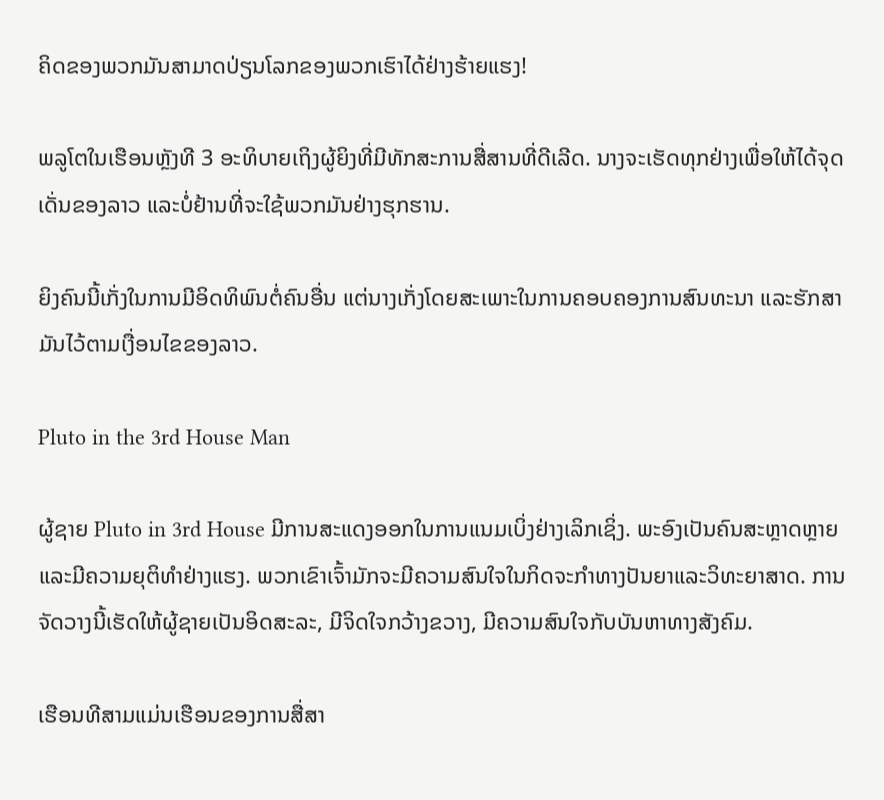ຄິດຂອງພວກມັນສາມາດປ່ຽນໂລກຂອງພວກເຮົາໄດ້ຢ່າງຮ້າຍແຮງ!

ພລູໂຕໃນເຮືອນຫຼັງທີ 3 ອະທິບາຍເຖິງຜູ້ຍິງທີ່ມີທັກສະການສື່ສານທີ່ດີເລີດ. ນາງຈະເຮັດທຸກຢ່າງເພື່ອໃຫ້ໄດ້ຈຸດເດັ່ນຂອງລາວ ແລະບໍ່ຢ້ານທີ່ຈະໃຊ້ພວກມັນຢ່າງຮຸກຮານ.

ຍິງຄົນນີ້ເກັ່ງໃນການມີອິດທິພົນຕໍ່ຄົນອື່ນ ແຕ່ນາງເກັ່ງໂດຍສະເພາະໃນການຄອບຄອງການສົນທະນາ ແລະຮັກສາມັນໄວ້ຕາມເງື່ອນໄຂຂອງລາວ.

Pluto in the 3rd House Man

ຜູ້ຊາຍ Pluto in 3rd House ມີການສະແດງອອກໃນການແນມເບິ່ງຢ່າງເລິກເຊິ່ງ. ພະອົງເປັນຄົນສະຫຼາດຫຼາຍ ແລະມີຄວາມຍຸຕິທຳຢ່າງແຮງ. ພວກເຂົາເຈົ້າມັກຈະມີຄວາມສົນໃຈໃນກິດຈະກໍາທາງປັນຍາແລະວິທະຍາສາດ. ການຈັດວາງນີ້ເຮັດໃຫ້ຜູ້ຊາຍເປັນອິດສະລະ, ມີຈິດໃຈກວ້າງຂວາງ, ມີຄວາມສົນໃຈກັບບັນຫາທາງສັງຄົມ.

ເຮືອນທີສາມແມ່ນເຮືອນຂອງການສື່ສາ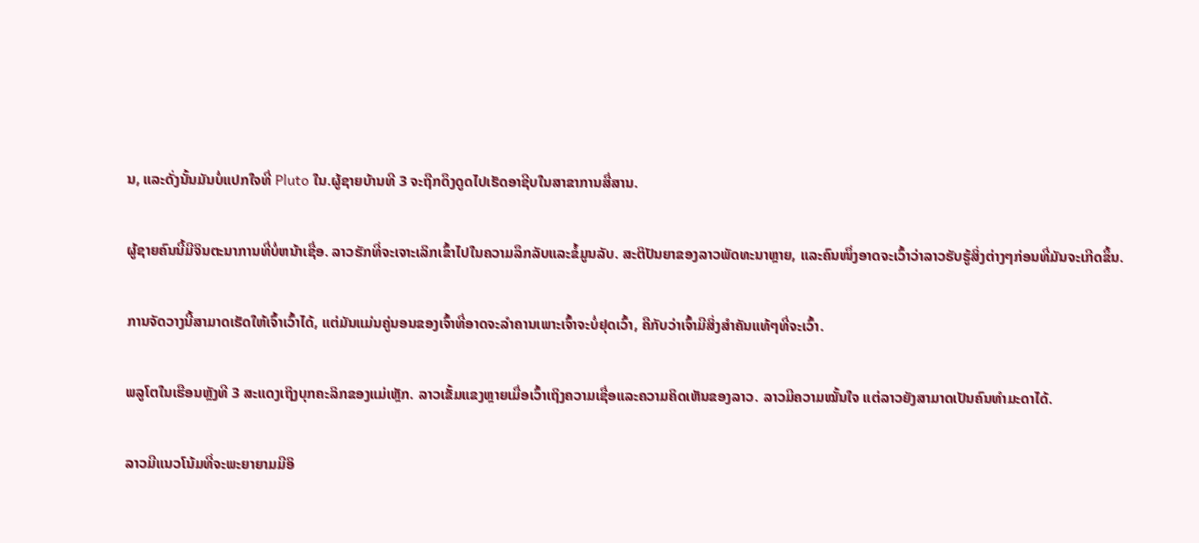ນ, ແລະດັ່ງນັ້ນມັນບໍ່ແປກໃຈທີ່ Pluto ໃນ.ຜູ້ຊາຍບ້ານທີ 3 ຈະຖືກດຶງດູດໄປເຮັດອາຊີບໃນສາຂາການສື່ສານ.

ຜູ້ຊາຍຄົນນີ້ມີຈິນຕະນາການທີ່ບໍ່ຫນ້າເຊື່ອ. ລາວຮັກທີ່ຈະເຈາະເລິກເຂົ້າໄປໃນຄວາມລຶກລັບແລະຂໍ້ມູນລັບ. ສະຕິປັນຍາຂອງລາວພັດທະນາຫຼາຍ, ແລະຄົນໜຶ່ງອາດຈະເວົ້າວ່າລາວຮັບຮູ້ສິ່ງຕ່າງໆກ່ອນທີ່ມັນຈະເກີດຂຶ້ນ.

ການຈັດວາງນີ້ສາມາດເຮັດໃຫ້ເຈົ້າເວົ້າໄດ້, ແຕ່ມັນແມ່ນຄູ່ນອນຂອງເຈົ້າທີ່ອາດຈະລຳຄານເພາະເຈົ້າຈະບໍ່ຢຸດເວົ້າ, ຄືກັບວ່າເຈົ້າມີສິ່ງສຳຄັນແທ້ໆທີ່ຈະເວົ້າ.

ພລູໂຕໃນເຮືອນຫຼັງທີ 3 ສະແດງເຖິງບຸກຄະລິກຂອງແມ່ເຫຼັກ. ລາວເຂັ້ມແຂງຫຼາຍເມື່ອເວົ້າເຖິງຄວາມເຊື່ອແລະຄວາມຄິດເຫັນຂອງລາວ. ລາວມີຄວາມໝັ້ນໃຈ ແຕ່ລາວຍັງສາມາດເປັນຄົນທຳມະດາໄດ້.

ລາວມີແນວໂນ້ມທີ່ຈະພະຍາຍາມມີອິ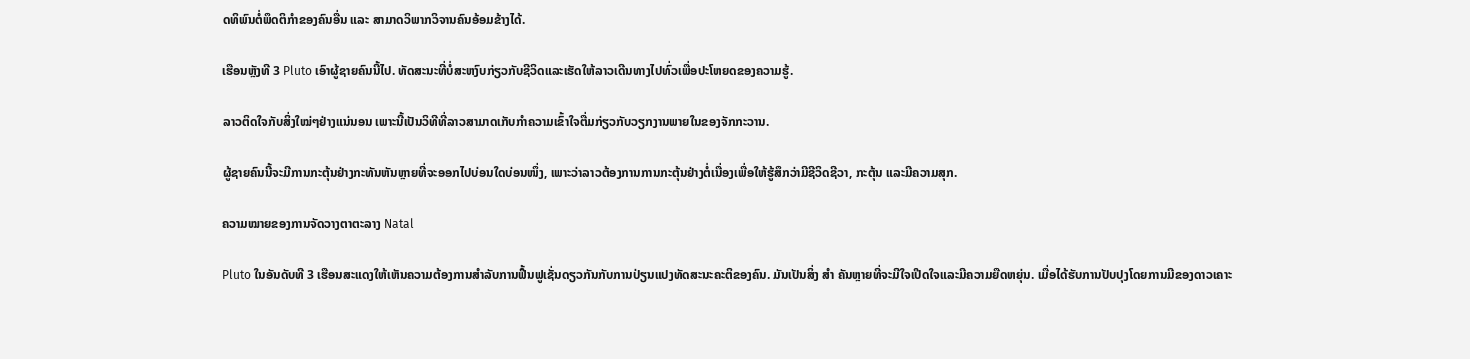ດທິພົນຕໍ່ພຶດຕິກຳຂອງຄົນອື່ນ ແລະ ສາມາດວິພາກວິຈານຄົນອ້ອມຂ້າງໄດ້.

ເຮືອນຫຼັງທີ 3 Pluto ເອົາຜູ້ຊາຍຄົນນີ້ໄປ. ທັດສະນະທີ່ບໍ່ສະຫງົບກ່ຽວກັບຊີວິດແລະເຮັດໃຫ້ລາວເດີນທາງໄປທົ່ວເພື່ອປະໂຫຍດຂອງຄວາມຮູ້.

ລາວຕິດໃຈກັບສິ່ງໃໝ່ໆຢ່າງແນ່ນອນ ເພາະນີ້ເປັນວິທີທີ່ລາວສາມາດເກັບກຳຄວາມເຂົ້າໃຈຕື່ມກ່ຽວກັບວຽກງານພາຍໃນຂອງຈັກກະວານ.

ຜູ້ຊາຍຄົນນີ້ຈະມີການກະຕຸ້ນຢ່າງກະທັນຫັນຫຼາຍທີ່ຈະອອກໄປບ່ອນໃດບ່ອນໜຶ່ງ, ເພາະວ່າລາວຕ້ອງການການກະຕຸ້ນຢ່າງຕໍ່ເນື່ອງເພື່ອໃຫ້ຮູ້ສຶກວ່າມີຊີວິດຊີວາ, ກະຕຸ້ນ ແລະມີຄວາມສຸກ.

ຄວາມໝາຍຂອງການຈັດວາງຕາຕະລາງ Natal

Pluto ໃນອັນດັບທີ 3 ເຮືອນສະແດງໃຫ້ເຫັນຄວາມຕ້ອງການສໍາລັບການຟື້ນຟູເຊັ່ນດຽວກັນກັບການປ່ຽນແປງທັດສະນະຄະຕິຂອງຄົນ. ມັນເປັນສິ່ງ ສຳ ຄັນຫຼາຍທີ່ຈະມີໃຈເປີດໃຈແລະມີຄວາມຍືດຫຍຸ່ນ. ເມື່ອໄດ້ຮັບການປັບປຸງໂດຍການມີຂອງດາວເຄາະ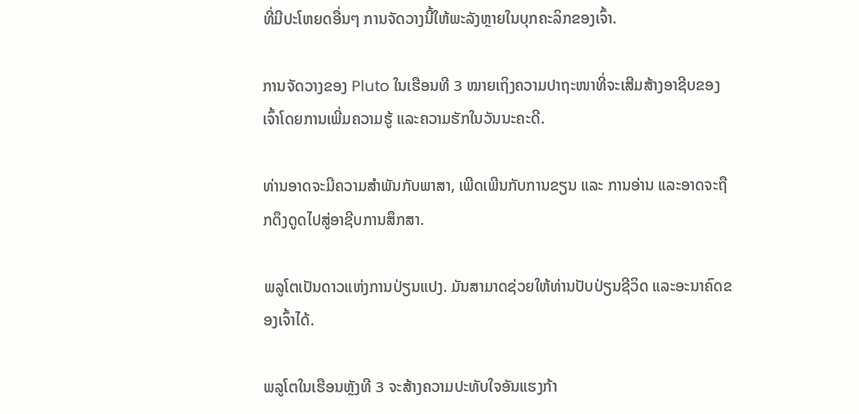ທີ່ມີປະໂຫຍດອື່ນໆ ການຈັດວາງນີ້ໃຫ້ພະລັງຫຼາຍໃນບຸກຄະລິກຂອງເຈົ້າ.

ການຈັດວາງຂອງ Pluto ໃນເຮືອນທີ 3 ໝາຍເຖິງຄວາມປາຖະໜາທີ່ຈະເສີມສ້າງອາຊີບຂອງເຈົ້າໂດຍການເພີ່ມຄວາມຮູ້ ແລະຄວາມຮັກໃນວັນນະຄະດີ.

ທ່ານອາດຈະມີຄວາມສຳພັນກັບພາສາ, ເພີດເພີນກັບການຂຽນ ແລະ ການອ່ານ ແລະອາດຈະຖືກດຶງດູດໄປສູ່ອາຊີບການສຶກສາ.

ພລູໂຕເປັນດາວແຫ່ງການປ່ຽນແປງ. ມັນສາມາດຊ່ວຍໃຫ້ທ່ານປັບປ່ຽນຊີວິດ ແລະອະນາຄົດຂອງເຈົ້າໄດ້.

ພລູໂຕໃນເຮືອນຫຼັງທີ 3 ຈະສ້າງຄວາມປະທັບໃຈອັນແຮງກ້າ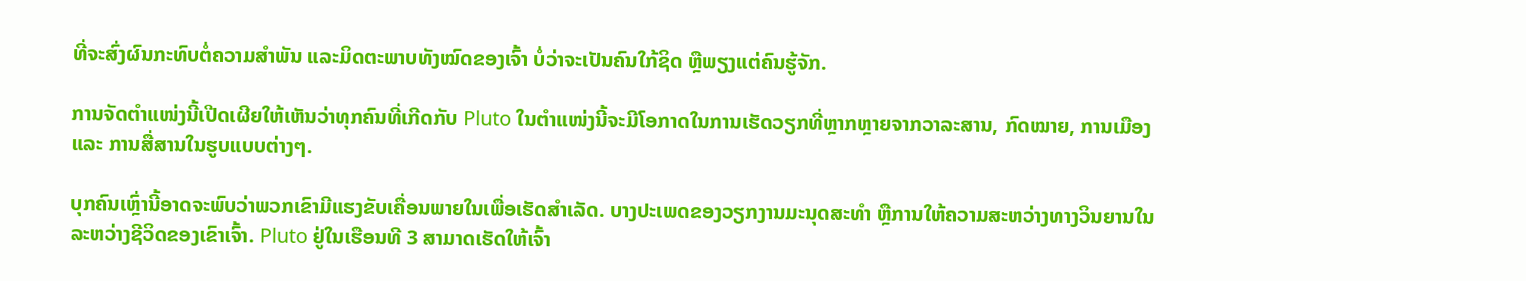ທີ່ຈະສົ່ງຜົນກະທົບຕໍ່ຄວາມສຳພັນ ແລະມິດຕະພາບທັງໝົດຂອງເຈົ້າ ບໍ່ວ່າຈະເປັນຄົນໃກ້ຊິດ ຫຼືພຽງແຕ່ຄົນຮູ້ຈັກ.

ການຈັດຕໍາແໜ່ງນີ້ເປີດເຜີຍໃຫ້ເຫັນວ່າທຸກຄົນທີ່ເກີດກັບ Pluto ໃນຕໍາແໜ່ງນີ້ຈະມີໂອກາດໃນການເຮັດວຽກທີ່ຫຼາກຫຼາຍຈາກວາລະສານ, ກົດໝາຍ, ການເມືອງ ແລະ ການສື່ສານໃນຮູບແບບຕ່າງໆ.

ບຸກຄົນເຫຼົ່ານີ້ອາດຈະພົບວ່າພວກເຂົາມີແຮງຂັບເຄື່ອນພາຍໃນເພື່ອເຮັດສໍາເລັດ. ບາງປະເພດຂອງວຽກງານມະນຸດສະທໍາ ຫຼືການໃຫ້ຄວາມສະຫວ່າງທາງວິນຍານໃນລະຫວ່າງຊີວິດຂອງເຂົາເຈົ້າ. Pluto ຢູ່ໃນເຮືອນທີ 3 ສາມາດເຮັດໃຫ້ເຈົ້າ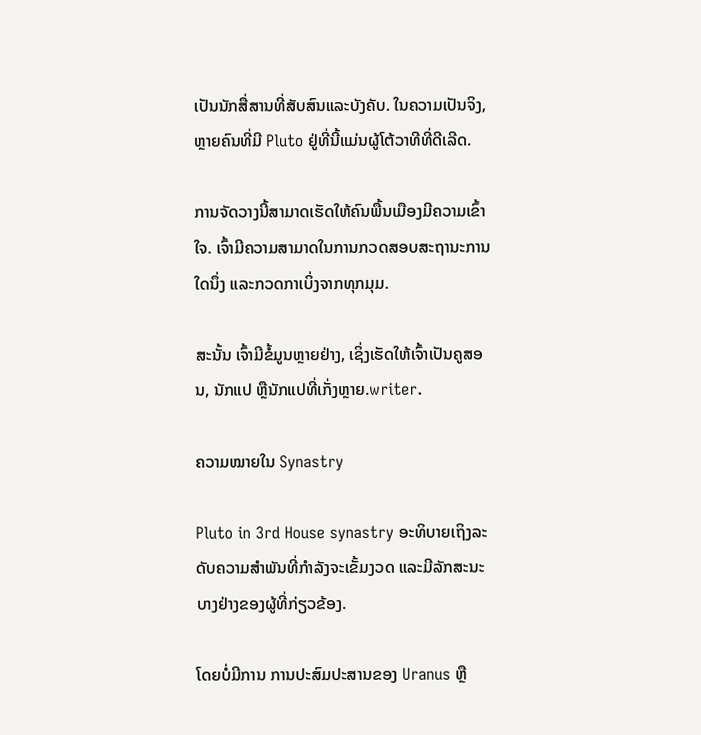ເປັນນັກສື່ສານທີ່ສັບສົນແລະບັງຄັບ. ໃນຄວາມເປັນຈິງ, ຫຼາຍຄົນທີ່ມີ Pluto ຢູ່ທີ່ນີ້ແມ່ນຜູ້ໂຕ້ວາທີທີ່ດີເລີດ.

ການຈັດວາງນີ້ສາມາດເຮັດໃຫ້ຄົນພື້ນເມືອງມີຄວາມເຂົ້າໃຈ. ເຈົ້າມີຄວາມສາມາດໃນການກວດສອບສະຖານະການໃດນຶ່ງ ແລະກວດກາເບິ່ງຈາກທຸກມຸມ.

ສະນັ້ນ ເຈົ້າມີຂໍ້ມູນຫຼາຍຢ່າງ, ເຊິ່ງເຮັດໃຫ້ເຈົ້າເປັນຄູສອນ, ນັກແປ ຫຼືນັກແປທີ່ເກັ່ງຫຼາຍ.writer.

ຄວາມໝາຍໃນ Synastry

Pluto in 3rd House synastry ອະທິບາຍເຖິງລະດັບຄວາມສຳພັນທີ່ກຳລັງຈະເຂັ້ມງວດ ແລະມີລັກສະນະບາງຢ່າງຂອງຜູ້ທີ່ກ່ຽວຂ້ອງ.

ໂດຍບໍ່ມີການ ການປະສົມປະສານຂອງ Uranus ຫຼື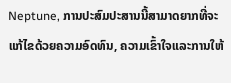Neptune, ການປະສົມປະສານນີ້ສາມາດຍາກທີ່ຈະແກ້ໄຂດ້ວຍຄວາມອົດທົນ, ຄວາມເຂົ້າໃຈແລະການໃຫ້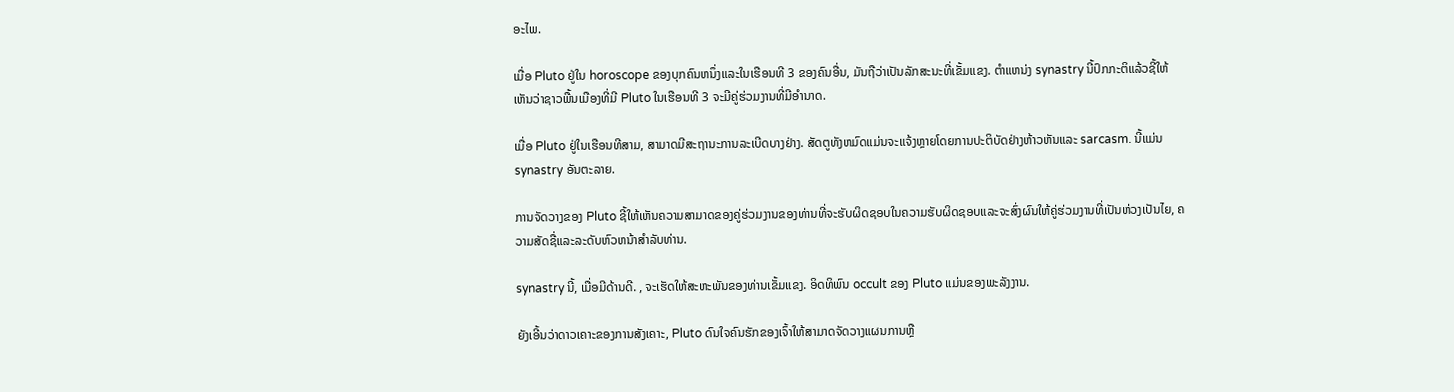ອະໄພ.

ເມື່ອ Pluto ຢູ່ໃນ horoscope ຂອງບຸກຄົນຫນຶ່ງແລະໃນເຮືອນທີ 3 ຂອງຄົນອື່ນ, ມັນຖືວ່າເປັນລັກສະນະທີ່ເຂັ້ມແຂງ. ຕໍາແຫນ່ງ synastry ນີ້ປົກກະຕິແລ້ວຊີ້ໃຫ້ເຫັນວ່າຊາວພື້ນເມືອງທີ່ມີ Pluto ໃນເຮືອນທີ 3 ຈະມີຄູ່ຮ່ວມງານທີ່ມີອໍານາດ.

ເມື່ອ Pluto ຢູ່ໃນເຮືອນທີສາມ, ສາມາດມີສະຖານະການລະເບີດບາງຢ່າງ. ສັດຕູທັງຫມົດແມ່ນຈະແຈ້ງຫຼາຍໂດຍການປະຕິບັດຢ່າງຫ້າວຫັນແລະ sarcasm. ນີ້ແມ່ນ synastry ອັນຕະລາຍ.

ການຈັດວາງຂອງ Pluto ຊີ້ໃຫ້ເຫັນຄວາມສາມາດຂອງຄູ່ຮ່ວມງານຂອງທ່ານທີ່ຈະຮັບຜິດຊອບໃນຄວາມຮັບຜິດຊອບແລະຈະສົ່ງຜົນໃຫ້ຄູ່ຮ່ວມງານທີ່ເປັນຫ່ວງເປັນໄຍ, ຄວາມສັດຊື່ແລະລະດັບຫົວຫນ້າສໍາລັບທ່ານ.

synastry ນີ້, ເມື່ອມີດ້ານດີ. , ຈະເຮັດໃຫ້ສະຫະພັນຂອງທ່ານເຂັ້ມແຂງ. ອິດທິພົນ occult ຂອງ Pluto ແມ່ນຂອງພະລັງງານ.

ຍັງເອີ້ນວ່າດາວເຄາະຂອງການສັງເຄາະ, Pluto ດົນໃຈຄົນຮັກຂອງເຈົ້າໃຫ້ສາມາດຈັດວາງແຜນການຫຼື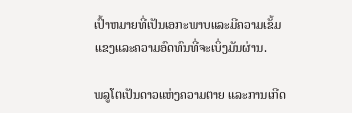ເປົ້າຫມາຍທີ່ເປັນເອກະພາບແລະມີຄວາມເຂັ້ມແຂງແລະຄວາມອົດທົນທີ່ຈະເບິ່ງມັນຜ່ານ.

ພລູໂຕເປັນດາວແຫ່ງຄວາມຕາຍ ແລະການເກີດ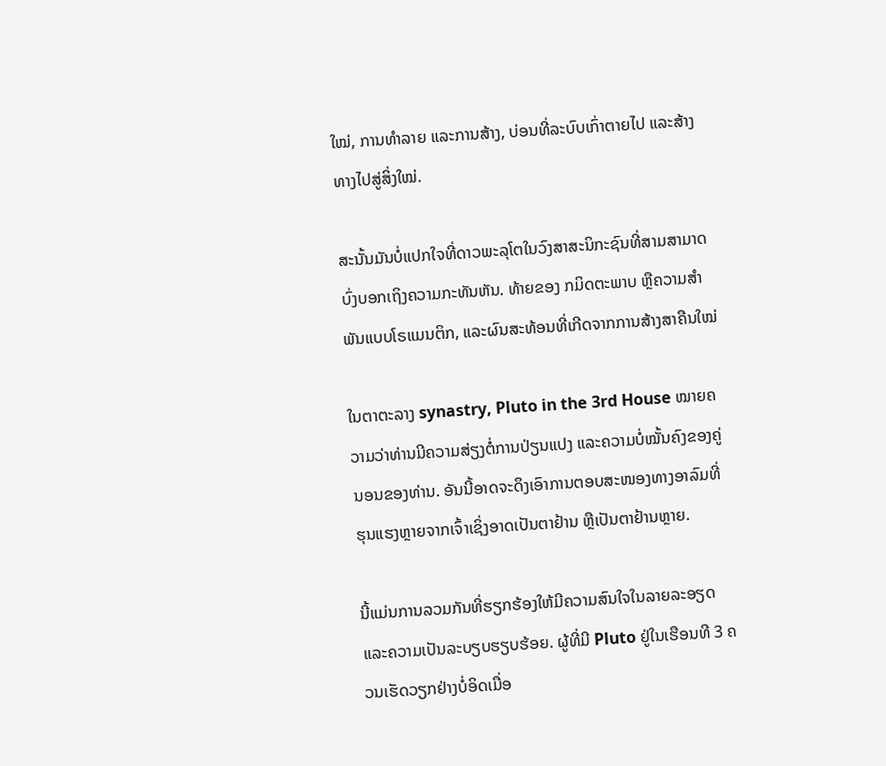ໃໝ່, ການທຳລາຍ ແລະການສ້າງ, ບ່ອນທີ່ລະບົບເກົ່າຕາຍໄປ ແລະສ້າງທາງໄປສູ່ສິ່ງໃໝ່.

ສະນັ້ນມັນບໍ່ແປກໃຈທີ່ດາວພະລຸໂຕໃນວົງສາສະນິກະຊົນທີ່ສາມສາມາດບົ່ງບອກເຖິງຄວາມກະທັນຫັນ. ທ້າຍຂອງ ກມິດຕະພາບ ຫຼືຄວາມສຳພັນແບບໂຣແມນຕິກ, ແລະຜົນສະທ້ອນທີ່ເກີດຈາກການສ້າງສາຄືນໃໝ່

ໃນຕາຕະລາງ synastry, Pluto in the 3rd House ໝາຍຄວາມວ່າທ່ານມີຄວາມສ່ຽງຕໍ່ການປ່ຽນແປງ ແລະຄວາມບໍ່ໝັ້ນຄົງຂອງຄູ່ນອນຂອງທ່ານ. ອັນນີ້ອາດຈະດຶງເອົາການຕອບສະໜອງທາງອາລົມທີ່ຮຸນແຮງຫຼາຍຈາກເຈົ້າເຊິ່ງອາດເປັນຕາຢ້ານ ຫຼືເປັນຕາຢ້ານຫຼາຍ.

ນີ້ແມ່ນການລວມກັນທີ່ຮຽກຮ້ອງໃຫ້ມີຄວາມສົນໃຈໃນລາຍລະອຽດ ແລະຄວາມເປັນລະບຽບຮຽບຮ້ອຍ. ຜູ້ທີ່ມີ Pluto ຢູ່ໃນເຮືອນທີ 3 ຄວນເຮັດວຽກຢ່າງບໍ່ອິດເມື່ອ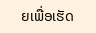ຍເພື່ອເຮັດ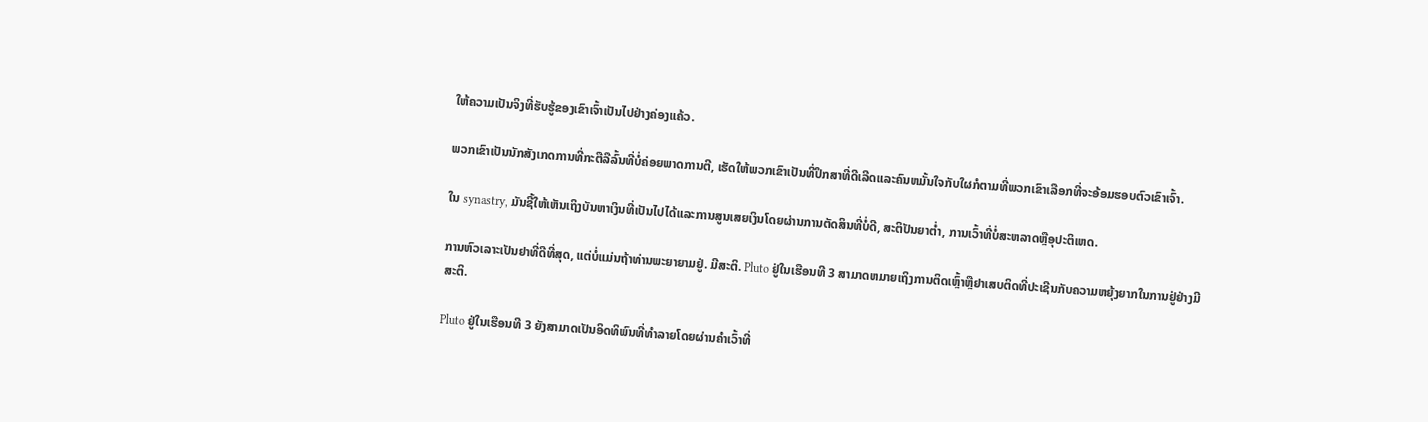ໃຫ້ຄວາມເປັນຈິງທີ່ຮັບຮູ້ຂອງເຂົາເຈົ້າເປັນໄປຢ່າງຄ່ອງແຄ້ວ.

ພວກເຂົາເປັນນັກສັງເກດການທີ່ກະຕືລືລົ້ນທີ່ບໍ່ຄ່ອຍພາດການຕີ, ເຮັດໃຫ້ພວກເຂົາເປັນທີ່ປຶກສາທີ່ດີເລີດແລະຄົນຫມັ້ນໃຈກັບໃຜກໍຕາມທີ່ພວກເຂົາເລືອກທີ່ຈະອ້ອມຮອບຕົວເຂົາເຈົ້າ.

ໃນ synastry, ມັນຊີ້ໃຫ້ເຫັນເຖິງບັນຫາເງິນທີ່ເປັນໄປໄດ້ແລະການສູນເສຍເງິນໂດຍຜ່ານການຕັດສິນທີ່ບໍ່ດີ, ສະຕິປັນຍາຕໍ່າ, ການເວົ້າທີ່ບໍ່ສະຫລາດຫຼືອຸປະຕິເຫດ.

ການຫົວເລາະເປັນຢາທີ່ດີທີ່ສຸດ, ແຕ່ບໍ່ແມ່ນຖ້າທ່ານພະຍາຍາມຢູ່. ມີສະຕິ. Pluto ຢູ່ໃນເຮືອນທີ 3 ສາມາດຫມາຍເຖິງການຕິດເຫຼົ້າຫຼືຢາເສບຕິດທີ່ປະເຊີນກັບຄວາມຫຍຸ້ງຍາກໃນການຢູ່ຢ່າງມີສະຕິ.

Pluto ຢູ່ໃນເຮືອນທີ 3 ຍັງສາມາດເປັນອິດທິພົນທີ່ທໍາລາຍໂດຍຜ່ານຄໍາເວົ້າທີ່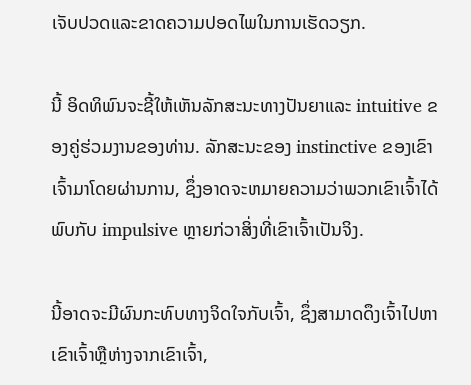ເຈັບປວດແລະຂາດຄວາມປອດໄພໃນການເຮັດວຽກ.

ນີ້ ອິດທິພົນຈະຊີ້ໃຫ້ເຫັນລັກສະນະທາງປັນຍາແລະ intuitive ຂອງຄູ່ຮ່ວມງານຂອງທ່ານ. ລັກສະນະຂອງ instinctive ຂອງເຂົາເຈົ້າມາໂດຍຜ່ານການ, ຊຶ່ງອາດຈະຫມາຍຄວາມວ່າພວກເຂົາເຈົ້າໄດ້ພົບກັບ impulsive ຫຼາຍກ່ວາສິ່ງທີ່ເຂົາເຈົ້າເປັນຈິງ.

ນີ້ອາດຈະມີຜົນກະທົບທາງຈິດໃຈກັບເຈົ້າ, ຊຶ່ງສາມາດດຶງເຈົ້າໄປຫາເຂົາເຈົ້າຫຼືຫ່າງຈາກເຂົາເຈົ້າ,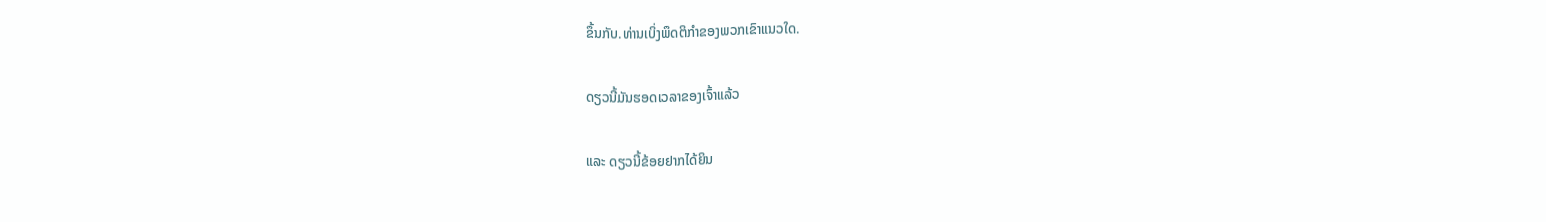ຂຶ້ນກັບ.ທ່ານເບິ່ງພຶດຕິກຳຂອງພວກເຂົາແນວໃດ.

ດຽວນີ້ມັນຮອດເວລາຂອງເຈົ້າແລ້ວ

ແລະ ດຽວນີ້ຂ້ອຍຢາກໄດ້ຍິນ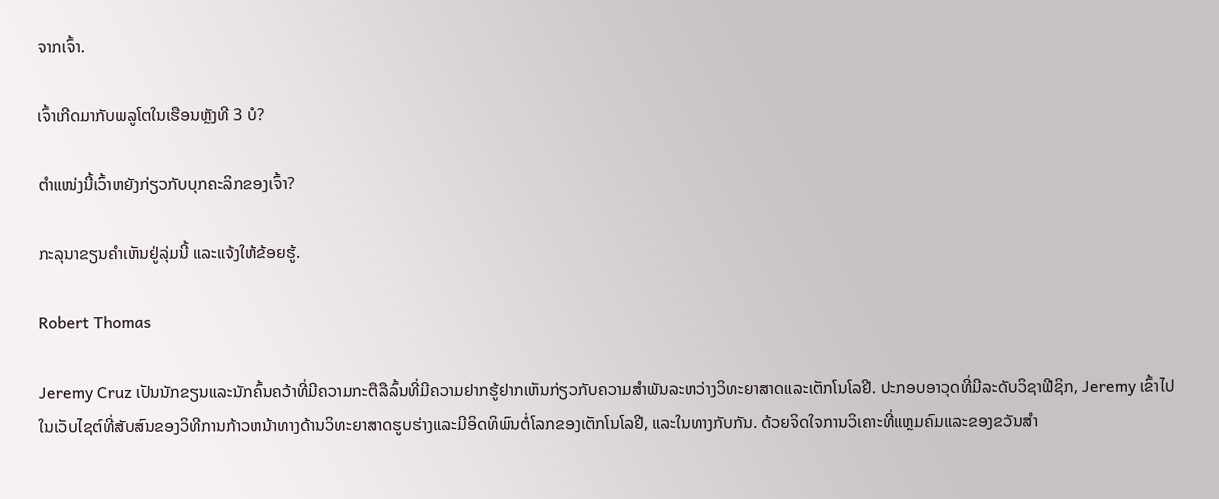ຈາກເຈົ້າ.

ເຈົ້າເກີດມາກັບພລູໂຕໃນເຮືອນຫຼັງທີ 3 ບໍ?

ຕຳແໜ່ງນີ້ເວົ້າຫຍັງກ່ຽວກັບບຸກຄະລິກຂອງເຈົ້າ?

ກະລຸນາຂຽນຄຳເຫັນຢູ່ລຸ່ມນີ້ ແລະແຈ້ງໃຫ້ຂ້ອຍຮູ້.

Robert Thomas

Jeremy Cruz ເປັນນັກຂຽນແລະນັກຄົ້ນຄວ້າທີ່ມີຄວາມກະຕືລືລົ້ນທີ່ມີຄວາມຢາກຮູ້ຢາກເຫັນກ່ຽວກັບຄວາມສໍາພັນລະຫວ່າງວິທະຍາສາດແລະເຕັກໂນໂລຢີ. ປະກອບອາວຸດທີ່ມີລະດັບວິຊາຟີຊິກ, Jeremy ເຂົ້າໄປໃນເວັບໄຊຕ໌ທີ່ສັບສົນຂອງວິທີການກ້າວຫນ້າທາງດ້ານວິທະຍາສາດຮູບຮ່າງແລະມີອິດທິພົນຕໍ່ໂລກຂອງເຕັກໂນໂລຢີ, ແລະໃນທາງກັບກັນ. ດ້ວຍຈິດໃຈການວິເຄາະທີ່ແຫຼມຄົມແລະຂອງຂວັນສໍາ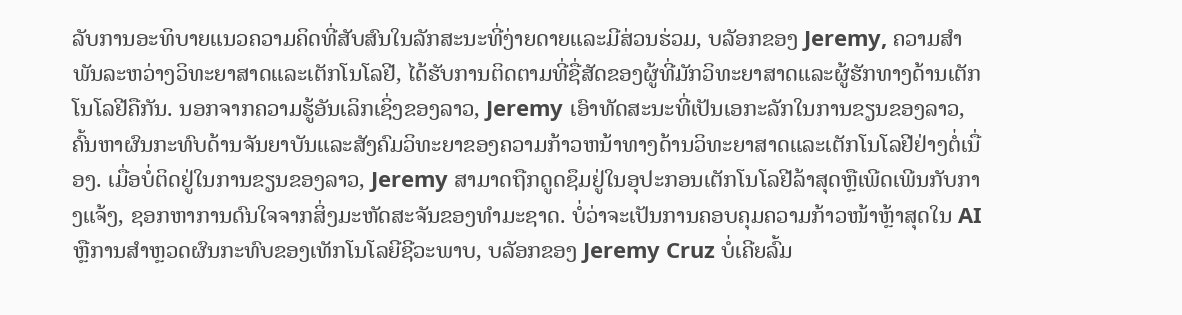ລັບການອະທິບາຍແນວຄວາມຄິດທີ່ສັບສົນໃນລັກສະນະທີ່ງ່າຍດາຍແລະມີສ່ວນຮ່ວມ, ບລັອກຂອງ Jeremy, ຄວາມສໍາພັນລະຫວ່າງວິທະຍາສາດແລະເຕັກໂນໂລຢີ, ໄດ້ຮັບການຕິດຕາມທີ່ຊື່ສັດຂອງຜູ້ທີ່ມັກວິທະຍາສາດແລະຜູ້ຮັກທາງດ້ານເຕັກໂນໂລຢີຄືກັນ. ນອກຈາກຄວາມຮູ້ອັນເລິກເຊິ່ງຂອງລາວ, Jeremy ເອົາທັດສະນະທີ່ເປັນເອກະລັກໃນການຂຽນຂອງລາວ, ຄົ້ນຫາຜົນກະທົບດ້ານຈັນຍາບັນແລະສັງຄົມວິທະຍາຂອງຄວາມກ້າວຫນ້າທາງດ້ານວິທະຍາສາດແລະເຕັກໂນໂລຢີຢ່າງຕໍ່ເນື່ອງ. ເມື່ອບໍ່ຕິດຢູ່ໃນການຂຽນຂອງລາວ, Jeremy ສາມາດຖືກດູດຊຶມຢູ່ໃນອຸປະກອນເຕັກໂນໂລຢີລ້າສຸດຫຼືເພີດເພີນກັບກາງແຈ້ງ, ຊອກຫາການດົນໃຈຈາກສິ່ງມະຫັດສະຈັນຂອງທໍາມະຊາດ. ບໍ່ວ່າຈະເປັນການຄອບຄຸມຄວາມກ້າວໜ້າຫຼ້າສຸດໃນ AI ຫຼືການສຳຫຼວດຜົນກະທົບຂອງເທັກໂນໂລຍີຊີວະພາບ, ບລັອກຂອງ Jeremy Cruz ບໍ່ເຄີຍລົ້ມ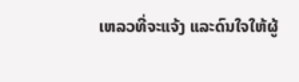ເຫລວທີ່ຈະແຈ້ງ ແລະດົນໃຈໃຫ້ຜູ້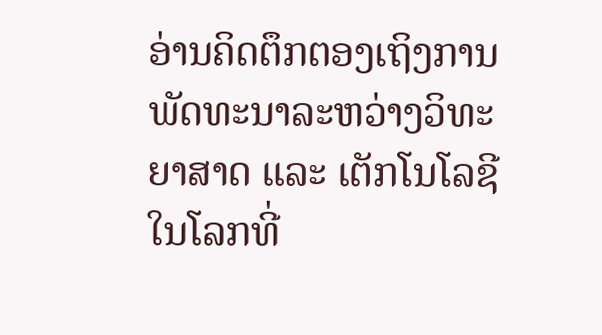ອ່ານຄິດຕຶກຕອງເຖິງການພັດທະນາລະຫວ່າງວິທະຍາສາດ ແລະ ເຕັກໂນໂລຊີໃນໂລກທີ່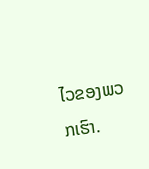ໄວຂອງພວກເຮົາ.